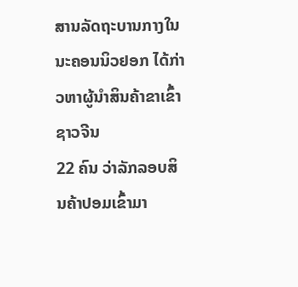ສານລັດຖະບານກາງໃນນະຄອນນິວຢອກ ໄດ້ກ່າວຫາຜູ້ນໍາສິນຄ້າຂາເຂົ້າຊາວຈີນ
22 ຄົນ ວ່າລັກລອບສິນຄ້າປອມເຂົ້າມາ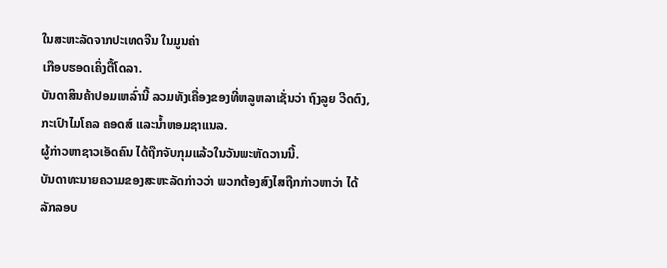ໃນສະຫະລັດຈາກປະເທດຈີນ ໃນມູນຄ່າ
ເກືອບຮອດເຄິ່ງຕື້ໂດລາ.
ບັນດາສິນຄ້າປອມເຫລົ່ານີ້ ລວມທັງເຄື່ອງຂອງທີ່ຫລູຫລາເຊັ່ນວ່າ ຖົງລູຍ ວີດຕົງ,
ກະເປົາໄມໂຄລ ຄອດສ໌ ແລະນໍ້າຫອມຊາແນລ.
ຜູ້ກ່າວຫາຊາວເອັດຄົນ ໄດ້ຖືກຈັບກຸມແລ້ວໃນວັນພະຫັດວານນີ້.
ບັນດາທະນາຍຄວາມຂອງສະຫະລັດກ່າວວ່າ ພວກຕ້ອງສົງໄສຖືກກ່າວຫາວ່າ ໄດ້
ລັກລອບ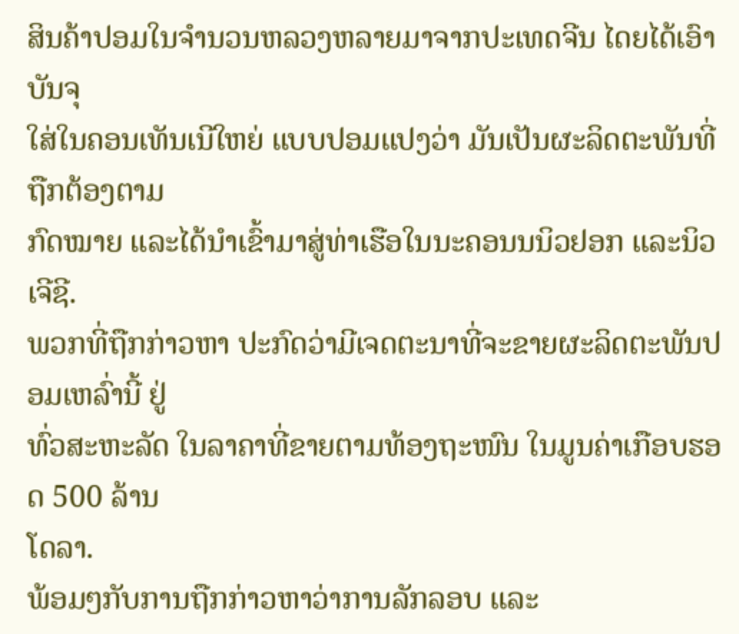ສິນຄ້າປອມໃນຈໍານວນຫລວງຫລາຍມາຈາກປະເທດຈີນ ໄດຍໄດ້ເອົາບັນຈຸ
ໃສ່ໃນຄອນເທັນເນີໃຫຍ່ ແບບປອມແປງວ່າ ມັນເປັນຜະລິດຕະພັນທີ່ຖືກຕ້ອງຕາມ
ກົດໝາຍ ແລະໄດ້ນຳເຂົ້າມາສູ່ທ່າເຮືອໃນນະຄອນນນິວຢອກ ແລະນິວເຈີຊີ.
ພວກທີ່ຖືກກ່າວຫາ ປະກົດວ່າມີເຈດຕະນາທີ່ຈະຂາຍຜະລິດຕະພັນປອມເຫລົ່ານີ້ ຢູ່
ທົ່ວສະຫະລັດ ໃນລາຄາທີ່ຂາຍຕາມທ້ອງຖະໜົນ ໃນມູນຄ່າເກືອບຮອດ 500 ລ້ານ
ໂດລາ.
ພ້ອມໆກັບການຖືກກ່າວຫາວ່າການລັກລອບ ແລະ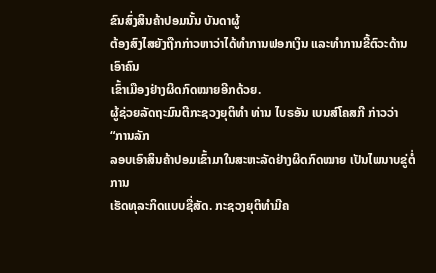ຂົນສົ່ງສິນຄ້າປອມນັ້ນ ບັນດາຜູ້
ຕ້ອງສົງໄສຍັງຖືກກ່າວຫາວ່າໄດ້ທໍາການຟອກເງິນ ແລະທໍາການຂີ້ຕົວະດ້ານເອົາຄົນ
ເຂົ້າເມືອງຢ່າງຜິດກົດໝາຍອີກດ້ວຍ.
ຜູ້ຊ່ວຍລັດຖະມົນຕີກະຊວງຍຸຕິທໍາ ທ່ານ ໄບຣອັນ ເບນສ໌ໂຄສກີ ກ່າວວ່າ “ການລັກ
ລອບເອົາສິນຄ້າປອມເຂົ້າມາໃນສະຫະລັດຢ່າງຜິດກົດໝາຍ ເປັນໄພນາບຂູ່ຕໍ່ການ
ເຮັດທຸລະກິດແບບຊື່ສັດ. ກະຊວງຍຸຕິທໍາມີຄ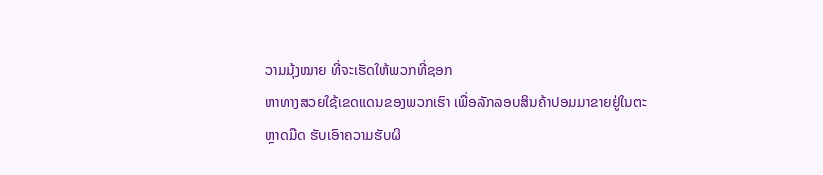ວາມມຸ້ງໝາຍ ທີ່ຈະເຮັດໃຫ້ພວກທີ່ຊອກ
ຫາທາງສວຍໃຊ້ເຂດແດນຂອງພວກເຮົາ ເພື່ອລັກລອບສິນຄ້າປອມມາຂາຍຢູ່ໃນຕະ
ຫຼາດມືດ ຮັບເອົາຄວາມຮັບຜິ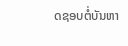ດຊອບຕໍ່ບັນຫາ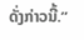ດັ່ງກ່າວນີ້.”